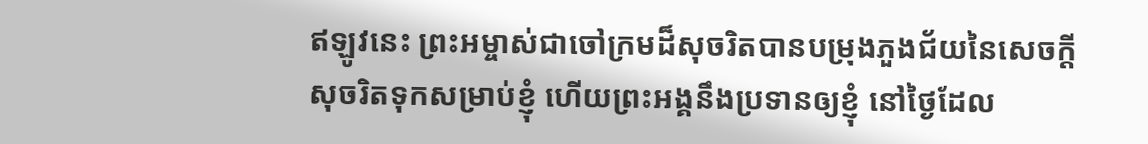ឥឡូវនេះ ព្រះអម្ចាស់ជាចៅក្រមដ៏សុចរិតបានបម្រុងភួងជ័យនៃសេចក្ដីសុចរិតទុកសម្រាប់ខ្ញុំ ហើយព្រះអង្គនឹងប្រទានឲ្យខ្ញុំ នៅថ្ងៃដែល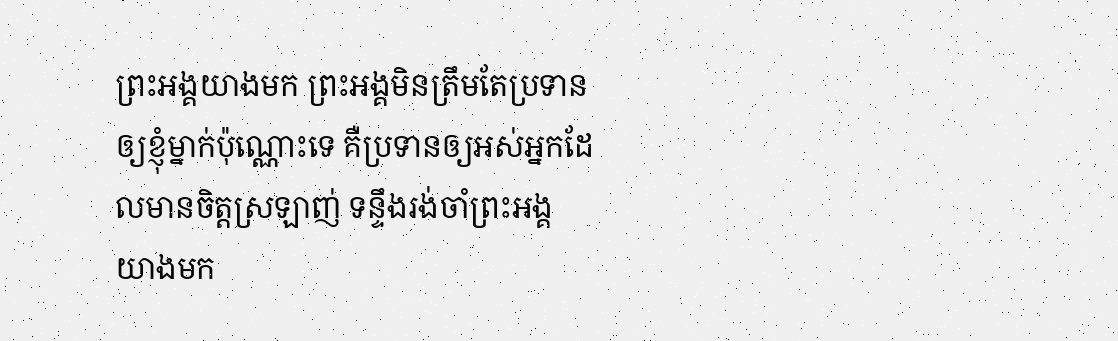ព្រះអង្គយាងមក ព្រះអង្គមិនត្រឹមតែប្រទានឲ្យខ្ញុំម្នាក់ប៉ុណ្ណោះទេ គឺប្រទានឲ្យអស់អ្នកដែលមានចិត្តស្រឡាញ់ ទន្ទឹងរង់ចាំព្រះអង្គយាងមក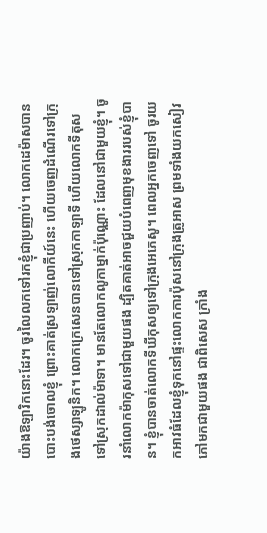យ៉ាងឱឡារិកនោះដែរ។ ចូរលៃលកទៅរកខ្ញុំជាប្រញាប់។ លោកដេម៉ាសបានបោះបង់ចោលខ្ញុំ ព្រោះគាត់ស្រឡាញ់លោកីយ៍នេះ ហើយចេញដំណើរទៅក្រុងថេស្សាឡូនិក។ លោកក្រេសេនបានទៅស្រុកកាឡាទី ហើយលោកទីតុសទៅស្រុកដាល់ម៉ាទា។ មានតែលោកលូកាម្នាក់ប៉ុណ្ណោះ ដែលនៅជាមួយខ្ញុំ។ ចូរនាំលោកម៉ាកុសទៅជាមួយផង ដ្បិតគាត់អាចជួយបំពេញមុខងាររបស់ខ្ញុំបាន។ ខ្ញុំបានចាត់លោកទីឃីកុសឲ្យទៅក្រុងអេភេសូ។ ពេលអ្នកចេញទៅ ចូរយកអាវធំដែលខ្ញុំទុកនៅផ្ទះលោកការប៉ុសនៅក្រុងត្រូអាស ព្រមទាំងយកសៀវភៅមកជាមួយផង ជាពិសេស ក្រាំង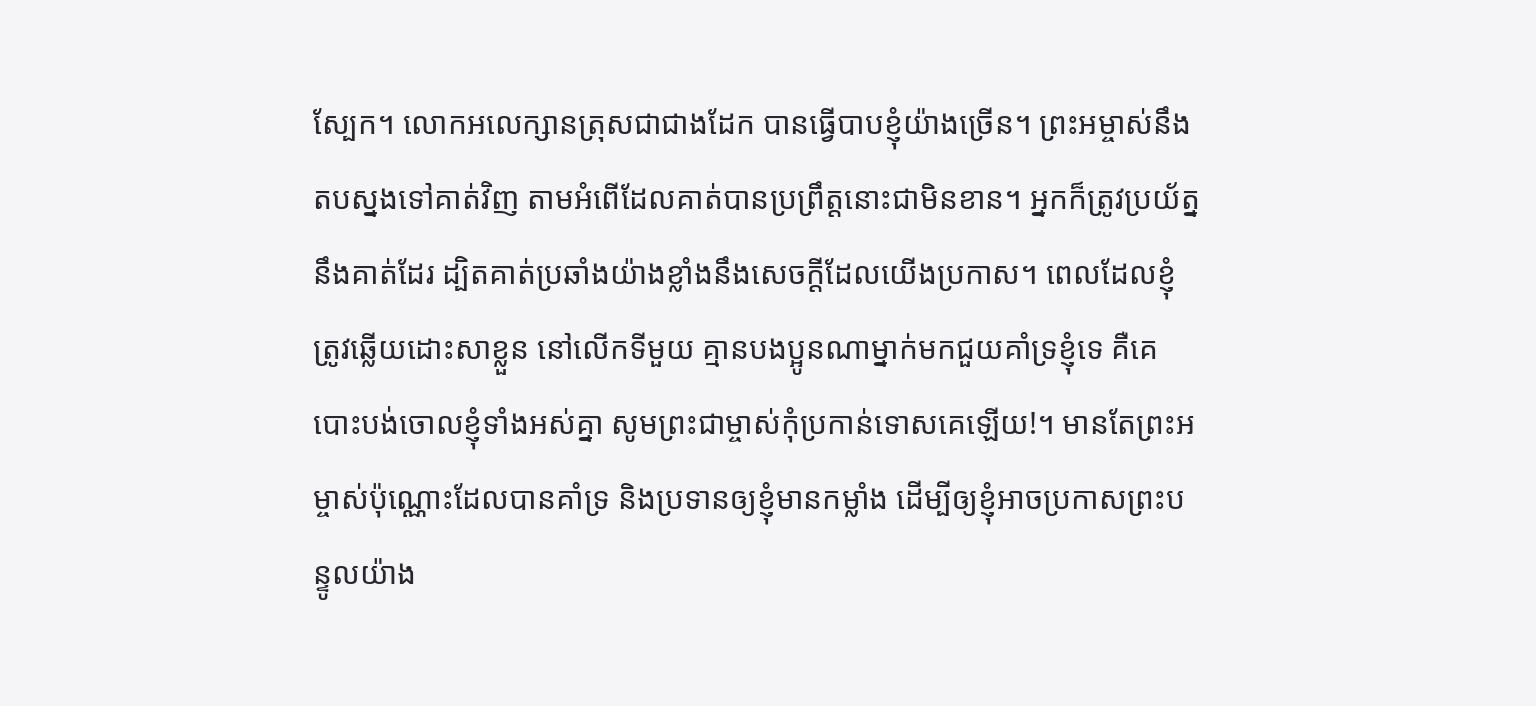ស្បែក។ លោកអលេក្សានត្រុសជាជាងដែក បានធ្វើបាបខ្ញុំយ៉ាងច្រើន។ ព្រះអម្ចាស់នឹងតបស្នងទៅគាត់វិញ តាមអំពើដែលគាត់បានប្រព្រឹត្តនោះជាមិនខាន។ អ្នកក៏ត្រូវប្រយ័ត្ននឹងគាត់ដែរ ដ្បិតគាត់ប្រឆាំងយ៉ាងខ្លាំងនឹងសេចក្ដីដែលយើងប្រកាស។ ពេលដែលខ្ញុំត្រូវឆ្លើយដោះសាខ្លួន នៅលើកទីមួយ គ្មានបងប្អូនណាម្នាក់មកជួយគាំទ្រខ្ញុំទេ គឺគេបោះបង់ចោលខ្ញុំទាំងអស់គ្នា សូមព្រះជាម្ចាស់កុំប្រកាន់ទោសគេឡើយ!។ មានតែព្រះអម្ចាស់ប៉ុណ្ណោះដែលបានគាំទ្រ និងប្រទានឲ្យខ្ញុំមានកម្លាំង ដើម្បីឲ្យខ្ញុំអាចប្រកាសព្រះបន្ទូលយ៉ាង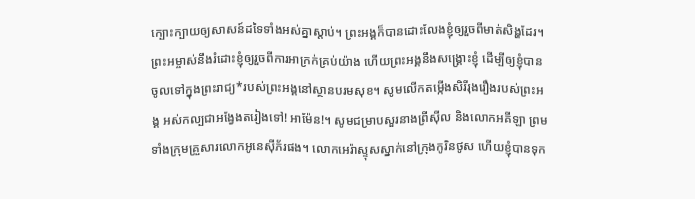ក្បោះក្បាយឲ្យសាសន៍ដទៃទាំងអស់គ្នាស្ដាប់។ ព្រះអង្គក៏បានដោះលែងខ្ញុំឲ្យរួចពីមាត់សិង្ហដែរ។ ព្រះអម្ចាស់នឹងរំដោះខ្ញុំឲ្យរួចពីការអាក្រក់គ្រប់យ៉ាង ហើយព្រះអង្គនឹងសង្គ្រោះខ្ញុំ ដើម្បីឲ្យខ្ញុំបានចូលទៅក្នុងព្រះរាជ្យ*របស់ព្រះអង្គនៅស្ថានបរមសុខ។ សូមលើកតម្កើងសិរីរុងរឿងរបស់ព្រះអង្គ អស់កល្បជាអង្វែងតរៀងទៅ! អាម៉ែន!។ សូមជម្រាបសួរនាងព្រីស៊ីល និងលោកអគីឡា ព្រមទាំងក្រុមគ្រួសារលោកអូនេស៊ីភ័រផង។ លោកអេរ៉ាស្ទុសស្នាក់នៅក្រុងកូរិនថូស ហើយខ្ញុំបានទុក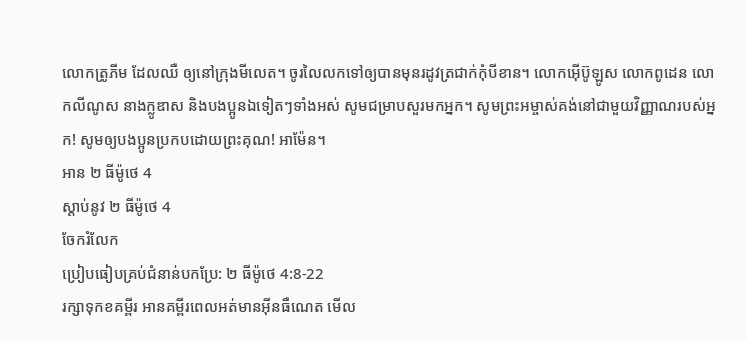លោកត្រូភីម ដែលឈឺ ឲ្យនៅក្រុងមីលេត។ ចូរលៃលកទៅឲ្យបានមុនរដូវត្រជាក់កុំបីខាន។ លោកអ៊ើប៊ូឡូស លោកពូដេន លោកលីណូស នាងក្លូឌាស និងបងប្អូនឯទៀតៗទាំងអស់ សូមជម្រាបសួរមកអ្នក។ សូមព្រះអម្ចាស់គង់នៅជាមួយវិញ្ញាណរបស់អ្នក! សូមឲ្យបងប្អូនប្រកបដោយព្រះគុណ! អាម៉ែន។
អាន ២ ធីម៉ូថេ 4
ស្ដាប់នូវ ២ ធីម៉ូថេ 4
ចែករំលែក
ប្រៀបធៀបគ្រប់ជំនាន់បកប្រែ: ២ ធីម៉ូថេ 4:8-22
រក្សាទុកខគម្ពីរ អានគម្ពីរពេលអត់មានអ៊ីនធឺណេត មើល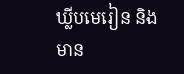ឃ្លីបមេរៀន និងមាន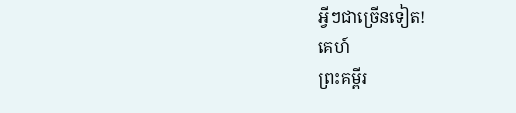អ្វីៗជាច្រើនទៀត!
គេហ៍
ព្រះគម្ពីរ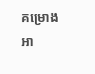គម្រោងអា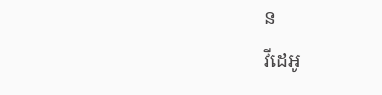ន
វីដេអូ